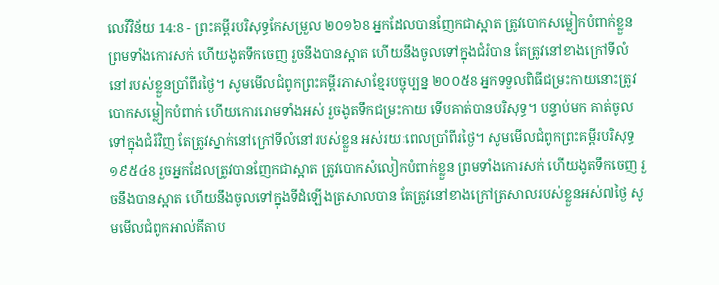លេវីវិន័យ 14:8 - ព្រះគម្ពីរបរិសុទ្ធកែសម្រួល ២០១៦8 អ្នកដែលបានញែកជាស្អាត ត្រូវបោកសម្លៀកបំពាក់ខ្លួន ព្រមទាំងកោរសក់ ហើយងូតទឹកចេញ រួចនឹងបានស្អាត ហើយនឹងចូលទៅក្នុងជំរំបាន តែត្រូវនៅខាងក្រៅទីលំនៅរបស់ខ្លួនប្រាំពីរថ្ងៃ។ សូមមើលជំពូកព្រះគម្ពីរភាសាខ្មែរបច្ចុប្បន្ន ២០០៥8 អ្នកទទួលពិធីជម្រះកាយនោះត្រូវបោកសម្លៀកបំពាក់ ហើយកោររោមទាំងអស់ រួចងូតទឹកជម្រះកាយ ទើបគាត់បានបរិសុទ្ធ។ បន្ទាប់មក គាត់ចូលទៅក្នុងជំរំវិញ តែត្រូវស្នាក់នៅក្រៅទីលំនៅរបស់ខ្លួន អស់រយៈពេលប្រាំពីរថ្ងៃ។ សូមមើលជំពូកព្រះគម្ពីរបរិសុទ្ធ ១៩៥៤8 រួចអ្នកដែលត្រូវបានញែកជាស្អាត ត្រូវបោកសំលៀកបំពាក់ខ្លួន ព្រមទាំងកោរសក់ ហើយងូតទឹកចេញ រួចនឹងបានស្អាត ហើយនឹងចូលទៅក្នុងទីដំឡើងត្រសាលបាន តែត្រូវនៅខាងក្រៅត្រសាលរបស់ខ្លួនអស់៧ថ្ងៃ សូមមើលជំពូកអាល់គីតាប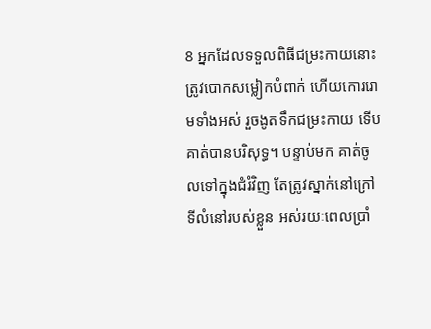8 អ្នកដែលទទួលពិធីជម្រះកាយនោះត្រូវបោកសម្លៀកបំពាក់ ហើយកោររោមទាំងអស់ រួចងូតទឹកជម្រះកាយ ទើបគាត់បានបរិសុទ្ធ។ បន្ទាប់មក គាត់ចូលទៅក្នុងជំរំវិញ តែត្រូវស្នាក់នៅក្រៅទីលំនៅរបស់ខ្លួន អស់រយៈពេលប្រាំ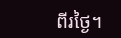ពីរថ្ងៃ។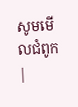សូមមើលជំពូក |